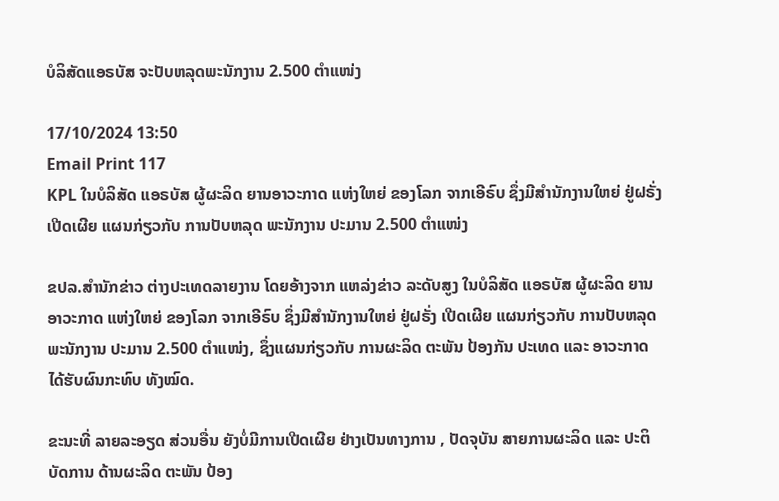ບໍລິສັດແອຣບັສ ຈະປັບຫລຸດພະນັກງານ 2.500 ຕຳແໜ່ງ

17/10/2024 13:50
Email Print 117
KPL ໃນບໍລິສັດ ແອຣບັສ ຜູ້ຜະລິດ ຍານອາວະກາດ ແຫ່ງໃຫຍ່ ຂອງໂລກ ຈາກເອີຣົບ ຊຶ່ງມີສຳນັກງານໃຫຍ່ ຢູ່ຝຣັ່ງ ເປີດເຜີຍ ແຜນກ່ຽວກັບ ການປັບຫລຸດ ພະນັກງານ ປະມານ 2.500 ຕຳແໜ່ງ

ຂປລ.ສຳນັກຂ່າວ ຕ່າງປະເທດລາຍງານ ໂດຍອ້າງຈາກ ແຫລ່ງຂ່າວ ລະດັບສູງ ໃນບໍລິສັດ ແອຣບັສ ຜູ້ຜະລິດ ຍານອາວະກາດ ແຫ່ງໃຫຍ່ ຂອງໂລກ ຈາກເອີຣົບ ຊຶ່ງມີສຳນັກງານໃຫຍ່ ຢູ່ຝຣັ່ງ ເປີດເຜີຍ ແຜນກ່ຽວກັບ ການປັບຫລຸດ ພະນັກງານ ປະມານ 2.500 ຕຳແໜ່ງ, ຊຶ່ງແຜນກ່ຽວກັບ ການຜະລິດ ຕະພັນ ປ້ອງກັນ ປະເທດ ແລະ ອາວະກາດ ໄດ້ຮັບຜົນກະທົບ ທັງໝົດ.

ຂະນະທີ່ ລາຍລະອຽດ ສ່ວນອື່ນ ຍັງບໍ່ມີການເປີດເຜີຍ ຢ່າງເປັນທາງການ , ປັດຈຸບັນ ສາຍການຜະລິດ ແລະ ປະຕິບັດການ ດ້ານຜະລິດ ຕະພັນ ປ້ອງ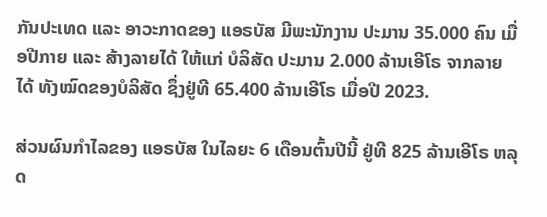ກັນປະເທດ ແລະ ອາວະກາດຂອງ ແອຣບັສ ມີພະນັກງານ ປະມານ 35.000 ຄົນ ເມື່ອປີກາຍ ແລະ ສ້າງລາຍໄດ້ ໃຫ້ແກ່ ບໍລິສັດ ປະມານ 2.000 ລ້ານເອີໂຣ ຈາກລາຍໄດ້ ທັງໝົດຂອງບໍລິສັດ ຊຶ່ງຢູ່ທີ 65.400 ລ້ານເອີໂຣ ເມື່ອປີ 2023.

ສ່ວນຜົນກຳໄລຂອງ ແອຣບັສ ໃນໄລຍະ 6 ເດືອນຕົ້ນປີນີ້ ຢູ່ທີ 825 ລ້ານເອີໂຣ ຫລຸດ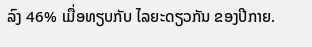ລົງ 46% ເມື່ອທຽບກັບ ໄລຍະດຽວກັນ ຂອງປີກາຍ.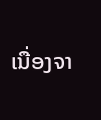ເນື່ອງຈາ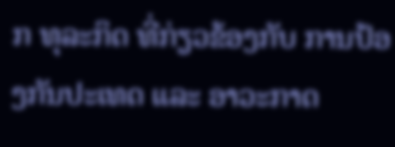ກ ທຸລະກິດ ທີ່ກ່ຽວຂ້ອງກັບ ການປ້ອງກັນປະເທດ ແລະ ອາວະກາດ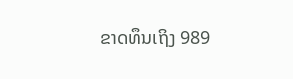ຂາດທຶນເຖິງ 989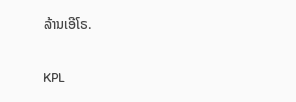ລ້ານເອີໂຣ.

KPL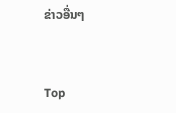ຂ່າວອື່ນໆ


Top